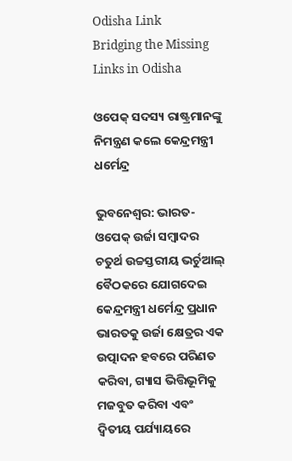Odisha Link
Bridging the Missing Links in Odisha

ଓପେକ୍ ସଦସ୍ୟ ରାଷ୍ଟ୍ରମାନଙ୍କୁ ନିମନ୍ତ୍ରଣ କଲେ କେନ୍ଦ୍ରମନ୍ତ୍ରୀ ଧର୍ମେନ୍ଦ୍ର

ଭୁବନେଶ୍ୱର: ଭାରତ-ଓପେକ୍ ଉର୍ଜା ସମ୍ବାଦର ଚତୁର୍ଥ ଉଚ୍ଚସ୍ତରୀୟ ଭର୍ଚୁଆଲ୍ ବୈଠକରେ ଯୋଗଦେଇ କେନ୍ଦ୍ରମନ୍ତ୍ରୀ ଧର୍ମେନ୍ଦ୍ର ପ୍ରଧାନ ଭାରତକୁ ଉର୍ଜା କ୍ଷେତ୍ରର ଏକ ଉତ୍ପାଦନ ହବରେ ପରିଣତ କରିବା, ଗ୍ୟାସ ଭିତ୍ତିଭୂମିକୁ ମଜବୁତ କରିବା ଏବଂ ଦ୍ୱିତୀୟ ପର୍ଯ୍ୟାୟରେ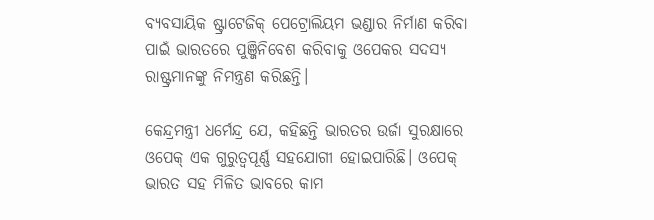ବ୍ୟବସାୟିକ ଷ୍ଟ୍ରାଟେଜିକ୍ ପେଟ୍ରୋଲିୟମ ଭଣ୍ଡାର ନିର୍ମାଣ କରିବା ପାଇଁ ଭାରତରେ ପୁଞ୍ଜିନିବେଶ କରିବାକୁ ଓପେକର ସଦସ୍ୟ ରାଷ୍ଟ୍ରମାନଙ୍କୁ ନିମନ୍ତ୍ରଣ କରିଛନ୍ତି।

କେନ୍ଦ୍ରମନ୍ତ୍ରୀ ଧର୍ମେନ୍ଦ୍ର ଯେ, କହିଛନ୍ତି ଭାରତର ଉର୍ଜା ସୁରକ୍ଷାରେ ଓପେକ୍ ଏକ ଗୁରୁତ୍ବପୂର୍ଣ୍ଣ ସହଯୋଗୀ ହୋଇପାରିଛି। ଓପେକ୍ ଭାରତ ସହ ମିଳିତ ଭାବରେ କାମ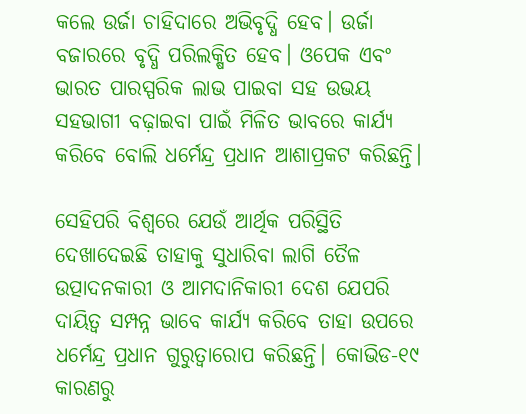କଲେ ଉର୍ଜା ଚାହିଦାରେ ଅଭିବୃଦ୍ଧି ହେବ। ଉର୍ଜା ବଜାରରେ ବୃଦ୍ଧି ପରିଲକ୍ଷିତ ହେବ। ଓପେକ ଏବଂ ଭାରତ ପାରସ୍ପରିକ ଲାଭ ପାଇବା ସହ ଉଭୟ ସହଭାଗୀ ବଢ଼ାଇବା ପାଇଁ ମିଳିତ ଭାବରେ କାର୍ଯ୍ୟ କରିବେ ବୋଲି ଧର୍ମେନ୍ଦ୍ର ପ୍ରଧାନ ଆଶାପ୍ରକଟ କରିଛନ୍ତି।

ସେହିପରି ବିଶ୍ୱରେ ଯେଉଁ ଆର୍ଥିକ ପରିସ୍ଥିତି ଦେଖାଦେଇଛି ତାହାକୁ ସୁଧାରିବା ଲାଗି ତୈଳ ଉତ୍ପାଦନକାରୀ ଓ ଆମଦାନିକାରୀ ଦେଶ ଯେପରି ଦାୟିତ୍ୱ ସମ୍ପନ୍ନ ଭାବେ କାର୍ଯ୍ୟ କରିବେ ତାହା ଉପରେ ଧର୍ମେନ୍ଦ୍ର ପ୍ରଧାନ ଗୁରୁତ୍ୱାରୋପ କରିଛନ୍ତି। କୋଭିଡ-୧୯ କାରଣରୁ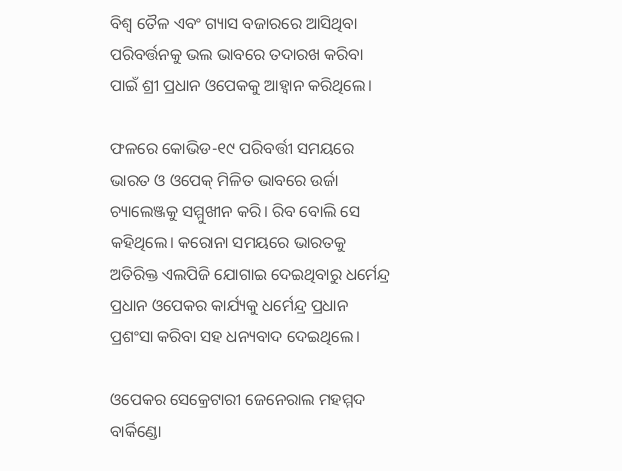ବିଶ୍ୱ ତୈଳ ଏବଂ ଗ୍ୟାସ ବଜାରରେ ଆସିଥିବା ପରିବର୍ତ୍ତନକୁ ଭଲ ଭାବରେ ତଦାରଖ କରିବା ପାଇଁ ଶ୍ରୀ ପ୍ରଧାନ ଓପେକକୁ ଆହ୍ୱାନ କରିଥିଲେ।

ଫଳରେ କୋଭିଡ-୧୯ ପରିବର୍ତ୍ତୀ ସମୟରେ ଭାରତ ଓ ଓପେକ୍ ମିଳିତ ଭାବରେ ଉର୍ଜା ଚ୍ୟାଲେଞ୍ଜକୁ ସମ୍ମୁଖୀନ କରି। ରିବ ବୋଲି ସେ କହିଥିଲେ। କରୋନା ସମୟରେ ଭାରତକୁ ଅତିରିକ୍ତ ଏଲପିଜି ଯୋଗାଇ ଦେଇଥିବାରୁ ଧର୍ମେନ୍ଦ୍ର ପ୍ରଧାନ ଓପେକର କାର୍ଯ୍ୟକୁ ଧର୍ମେନ୍ଦ୍ର ପ୍ରଧାନ ପ୍ରଶଂସା କରିବା ସହ ଧନ୍ୟବାଦ ଦେଇଥିଲେ।

ଓପେକର ସେକ୍ରେଟାରୀ ଜେନେରାଲ ମହମ୍ମଦ ବାର୍କିଣ୍ଡୋ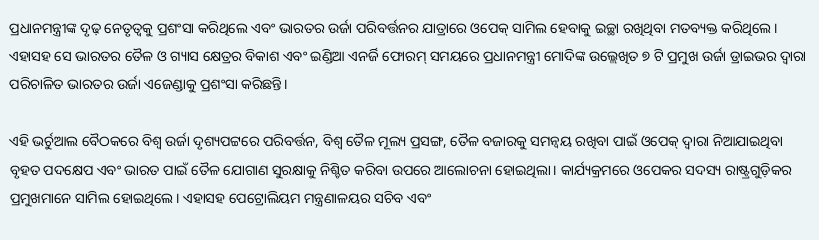ପ୍ରଧାନମନ୍ତ୍ରୀଙ୍କ ଦୃଢ଼ ନେତୃତ୍ୱକୁ ପ୍ରଶଂସା କରିଥିଲେ ଏବଂ ଭାରତର ଉର୍ଜା ପରିବର୍ତ୍ତନର ଯାତ୍ରାରେ ଓପେକ୍ ସାମିଲ ହେବାକୁ ଇଚ୍ଛା ରଖିଥିବା ମତବ୍ୟକ୍ତ କରିଥିଲେ। ଏହାସହ ସେ ଭାରତର ତୈଳ ଓ ଗ୍ୟାସ କ୍ଷେତ୍ରର ବିକାଶ ଏବଂ ଇଣ୍ଡିଆ ଏନର୍ଜି ଫୋରମ୍ ସମୟରେ ପ୍ରଧାନମନ୍ତ୍ରୀ ମୋଦିଙ୍କ ଉଲ୍ଲେଖିତ ୭ ଟି ପ୍ରମୁଖ ଉର୍ଜା ଡ୍ରାଇଭର ଦ୍ୱାରା ପରିଚାଳିତ ଭାରତର ଉର୍ଜା ଏଜେଣ୍ଡାକୁ ପ୍ରଶଂସା କରିଛନ୍ତି।

ଏହି ଭର୍ଚୁଆଲ ବୈଠକରେ ବିଶ୍ୱ ଉର୍ଜା ଦୃଶ୍ୟପଟ୍ଟରେ ପରିବର୍ତ୍ତନ, ବିଶ୍ୱ ତୈଳ ମୂଲ୍ୟ ପ୍ରସଙ୍ଗ, ତୈଳ ବଜାରକୁ ସମନ୍ୱୟ ରଖିବା ପାଇଁ ଓପେକ୍ ଦ୍ୱାରା ନିଆଯାଇଥିବା ବୃହତ ପଦକ୍ଷେପ ଏବଂ ଭାରତ ପାଇଁ ତୈଳ ଯୋଗାଣ ସୁରକ୍ଷାକୁ ନିଶ୍ଚିତ କରିବା ଉପରେ ଆଲୋଚନା ହୋଇଥିଲା। କାର୍ଯ୍ୟକ୍ରମରେ ଓପେକର ସଦସ୍ୟ ରାଷ୍ଟ୍ରଗୁଡ଼ିକର ପ୍ରମୁଖମାନେ ସାମିଲ ହୋଇଥିଲେ। ଏହାସହ ପେଟ୍ରୋଲିୟମ ମନ୍ତ୍ରଣାଳୟର ସଚିବ ଏବଂ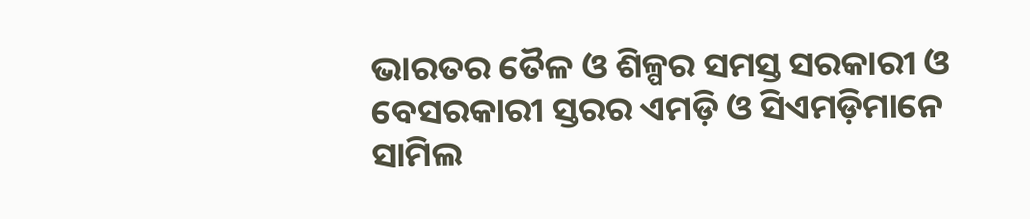ଭାରତର ତୈଳ ଓ ଶିଳ୍ପର ସମସ୍ତ ସରକାରୀ ଓ ବେସରକାରୀ ସ୍ତରର ଏମଡ଼ି ଓ ସିଏମଡ଼ିମାନେ ସାମିଲ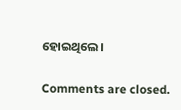ହୋଇଥିଲେ।

Comments are closed.